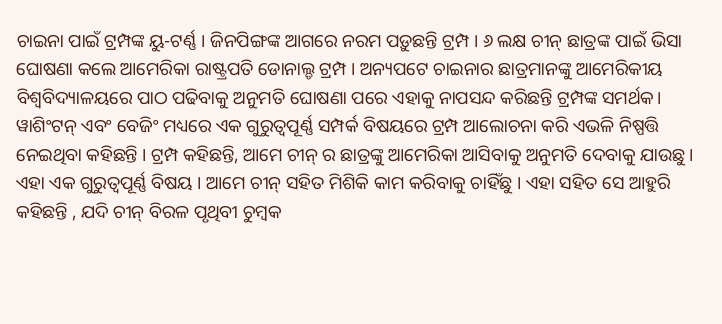ଚାଇନା ପାଇଁ ଟ୍ରମ୍ପଙ୍କ ୟୁ-ଟର୍ଣ୍ଣ । ଜିନପିଙ୍ଗଙ୍କ ଆଗରେ ନରମ ପଡ଼ୁଛନ୍ତି ଟ୍ରମ୍ପ । ୬ ଲକ୍ଷ ଚୀନ୍ ଛାତ୍ରଙ୍କ ପାଇଁ ଭିସା ଘୋଷଣା କଲେ ଆମେରିକା ରାଷ୍ଟ୍ରପତି ଡୋନାଲ୍ଡ ଟ୍ରମ୍ପ । ଅନ୍ୟପଟେ ଚାଇନାର ଛାତ୍ରମାନଙ୍କୁ ଆମେରିକୀୟ ବିଶ୍ୱବିଦ୍ୟାଳୟରେ ପାଠ ପଢିବାକୁ ଅନୁମତି ଘୋଷଣା ପରେ ଏହାକୁ ନାପସନ୍ଦ କରିଛନ୍ତି ଟ୍ରମ୍ପଙ୍କ ସମର୍ଥକ।
ୱାଶିଂଟନ୍ ଏବଂ ବେଜିଂ ମଧ୍ୟରେ ଏକ ଗୁରୁତ୍ୱପୂର୍ଣ୍ଣ ସମ୍ପର୍କ ବିଷୟରେ ଟ୍ରମ୍ପ ଆଲୋଚନା କରି ଏଭଳି ନିଷ୍ପତ୍ତି ନେଇଥିବା କହିଛନ୍ତି । ଟ୍ରମ୍ପ କହିଛନ୍ତି, ଆମେ ଚୀନ୍ ର ଛାତ୍ରଙ୍କୁ ଆମେରିକା ଆସିବାକୁ ଅନୁମତି ଦେବାକୁ ଯାଉଛୁ । ଏହା ଏକ ଗୁରୁତ୍ବପୂର୍ଣ୍ଣ ବିଷୟ । ଆମେ ଚୀନ୍ ସହିତ ମିଶିକି କାମ କରିବାକୁ ଚାହିଁଛୁ । ଏହା ସହିତ ସେ ଆହୁରି କହିଛନ୍ତି , ଯଦି ଚୀନ୍ ବିରଳ ପୃଥିବୀ ଚୁମ୍ବକ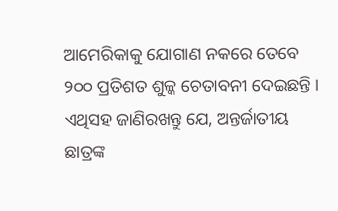ଆମେରିକାକୁ ଯୋଗାଣ ନକରେ ତେବେ ୨୦୦ ପ୍ରତିଶତ ଶୁଳ୍କ ଚେତାବନୀ ଦେଇଛନ୍ତି ।
ଏଥିସହ ଜାଣିରଖନ୍ତୁ ଯେ, ଅନ୍ତର୍ଜାତୀୟ ଛାତ୍ରଙ୍କ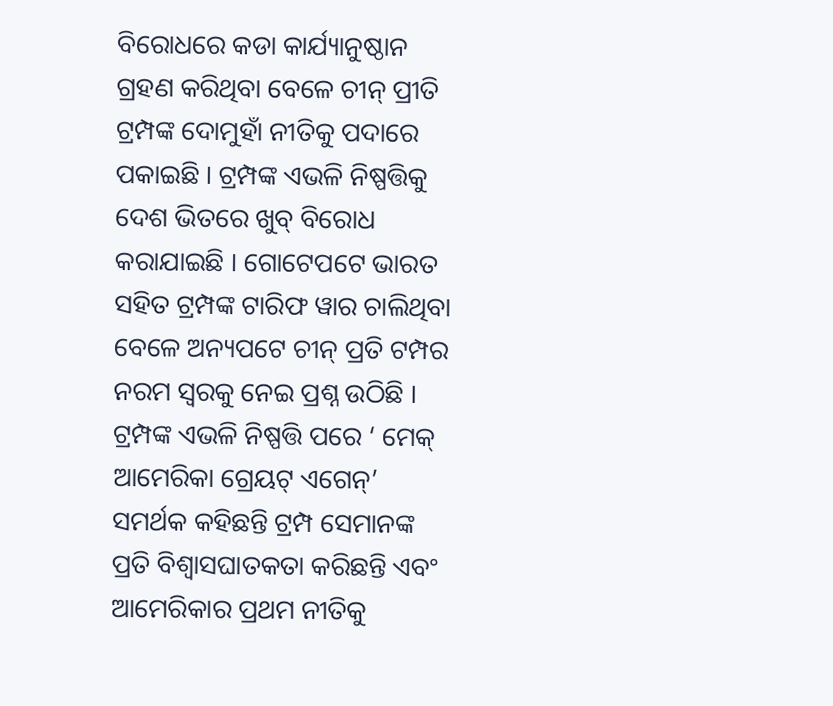ବିରୋଧରେ କଡା କାର୍ଯ୍ୟାନୁଷ୍ଠାନ ଗ୍ରହଣ କରିଥିବା ବେଳେ ଚୀନ୍ ପ୍ରୀତି ଟ୍ରମ୍ପଙ୍କ ଦୋମୁହାଁ ନୀତିକୁ ପଦାରେ ପକାଇଛି । ଟ୍ରମ୍ପଙ୍କ ଏଭଳି ନିଷ୍ପତ୍ତିକୁ ଦେଶ ଭିତରେ ଖୁବ୍ ବିରୋଧ କରାଯାଇଛି । ଗୋଟେପଟେ ଭାରତ ସହିତ ଟ୍ରମ୍ପଙ୍କ ଟାରିଫ ୱାର ଚାଲିଥିବା ବେଳେ ଅନ୍ୟପଟେ ଚୀନ୍ ପ୍ରତି ଟମ୍ପର ନରମ ସ୍ବରକୁ ନେଇ ପ୍ରଶ୍ନ ଉଠିଛି । ଟ୍ରମ୍ପଙ୍କ ଏଭଳି ନିଷ୍ପତ୍ତି ପରେ ‘ ମେକ୍ ଆମେରିକା ଗ୍ରେୟଟ୍ ଏଗେନ୍’ ସମର୍ଥକ କହିଛନ୍ତି ଟ୍ରମ୍ପ ସେମାନଙ୍କ ପ୍ରତି ବିଶ୍ୱାସଘାତକତା କରିଛନ୍ତି ଏବଂ ଆମେରିକାର ପ୍ରଥମ ନୀତିକୁ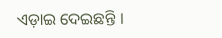ଏଡ଼ାଇ ଦେଇଛନ୍ତି ।